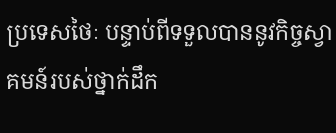ប្រទេសថៃៈ បន្ទាប់ពីទទួលបាននូវកិច្ចស្វាគមន៍របស់ថ្នាក់ដឹក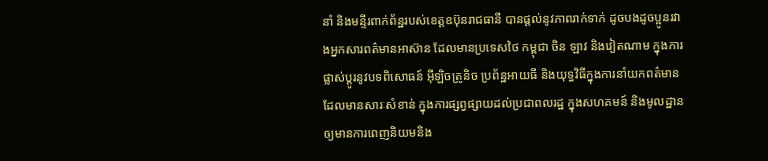នាំ និងមន្ទីរពាក់ព័ន្ឋរបស់ខេត្តឧប៊ុនរាជធានី បានផ្តល់នូវភាពរាក់ទាក់ ដូចបងដូចប្អូនរវាងអ្នកសារពត៌មានអាស៊ាន ដែលមានប្រទេសថៃ កម្ពុជា ចិន ឡាវ និងវៀតណាម ក្នុងការផ្លាស់ប្តូរនូវបទពិសោធន៍ អ៊ីឡិចត្រូនិច ប្រព័ន្ឋអាយធី និងយុទ្ធវិធីក្នុងការនាំយកពត៌មានដែលមានសារៈសំខាន់ ក្នុងការផ្សព្វផ្សាយដល់ប្រជាពលរដ្ឋ ក្នុងសហគមន៍ និងមូលដ្ឋាន ឲ្យមានការពេញនិយមនិង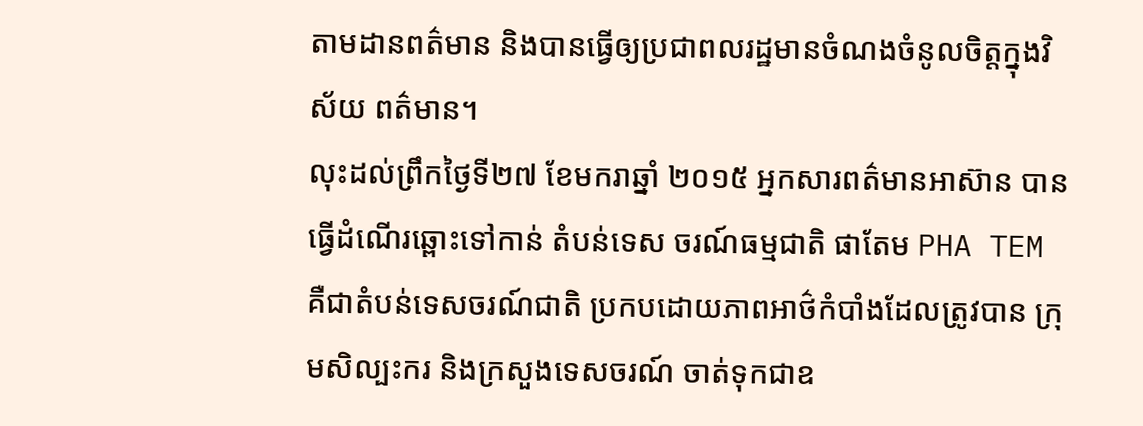តាមដានពត៌មាន និងបានធ្វើឲ្យប្រជាពលរដ្ឋមានចំណងចំនូលចិត្តក្នុងវិស័យ ពត៌មាន។
លុះដល់ព្រឹកថ្ងៃទី២៧ ខែមករាឆ្នាំ ២០១៥ អ្នកសារពត៌មានអាស៊ាន បានធ្វើដំណើរឆ្ពោះទៅកាន់ តំបន់ទេស ចរណ៍ធម្មជាតិ ផាតែម PHA TEM គឺជាតំបន់ទេសចរណ៍ជាតិ ប្រកបដោយភាពអាថ៌កំបាំងដែលត្រូវបាន ក្រុមសិល្បះករ និងក្រសួងទេសចរណ៍ ចាត់ទុកជាឧ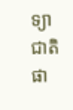ទ្យាជាតិផា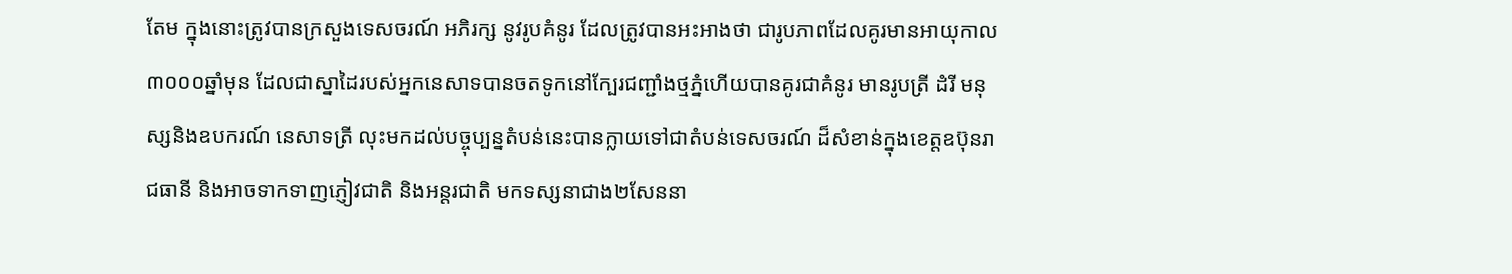តែម ក្នុងនោះត្រូវបានក្រសួងទេសចរណ៍ អភិរក្ស នូវរូបគំនូរ ដែលត្រូវបានអះអាងថា ជារូបភាពដែលគូរមានអាយុកាល ៣០០០ឆ្នាំមុន ដែលជាស្នាដៃរបស់អ្នកនេសាទបានចតទូកនៅក្បែរជញ្ជាំងថ្មភ្នំហើយបានគូរជាគំនូរ មានរូបត្រី ដំរី មនុស្សនិងឧបករណ៍ នេសាទត្រី លុះមកដល់បច្ចុប្បន្នតំបន់នេះបានក្លាយទៅជាតំបន់ទេសចរណ៍ ដ៏សំខាន់ក្នុងខេត្តឧប៊ុនរាជធានី និងអាចទាកទាញភ្ញៀវជាតិ និងអន្តរជាតិ មកទស្សនាជាង២សែននា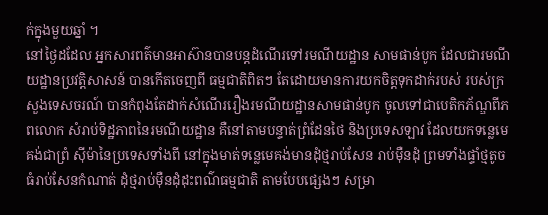ក់ក្នុងមួយឆ្នាំ ។
នៅថ្ងៃដដែល អ្នកសារពត៌មានអាស៊ានបានបន្តដំណើរទៅរមណីយដ្ឋាន សាមផាន់បូក ដែលជារមណីយដ្ឋានប្រវត្តិសាសន៍ បានកើតចេញពី ធម្មជាតិពិតៗ តែដោយមានការយកចិត្តទុកដាក់របស់ របស់ក្រសួងទេសចរណ៍ បានកំពុងតែដាក់សំណើររឿងរមណីយដ្ឋានសាមផាន់បូក ចូលទៅជាបេតិកភ័ណ្ឌពីភពលោក សំរាប់ទិដ្ឋភាពនៃរមណីយដ្ឋាន គឺនៅតាមបន្ទាត់ព្រំដែនថៃ និងប្រទេសឡាវ ដែលយកទន្លេមេគង់ជាព្រំ ស៊ីម៉ានៃប្រទេសទាំងពី នៅក្នុងមាត់ទន្លេមេគង់មានដុំថ្មរាប់សែន រាប់ម៉ឺនដុំ ព្រមទាំងផ្ទាំថ្មតូចធំរាប់សែនកំណាត់ ដុំថ្មរាប់ម៉ឺនដុំដុះពណ៌ធម្មជាតិ តាមបែបផ្សេងៗ សម្រា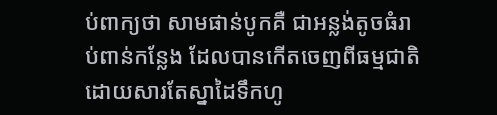ប់ពាក្យថា សាមផាន់បូកគឺ ជាអន្លង់តូចធំរាប់ពាន់កន្លែង ដែលបានកើតចេញពីធម្មជាតិ ដោយសារតែស្នាដៃទឹកហូ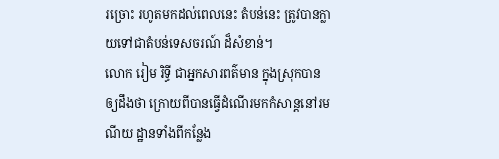រច្រោះ រហូតមកដល់ពេលនេះ តំបន់នេះ ត្រូវបានក្លាយទៅជាតំបន់ទេសចរណ៍ ដ៏សំខាន់។
លោក រៀម រិទ្ធី ជាអ្នកសារពត៌មាន ក្នុងស្រុកបានឲ្យដឹងថា ក្រោយពីបានធ្វើដំណើរមកកំសាន្តនៅរមណីយ ដ្ឋានទាំងពីកន្លែង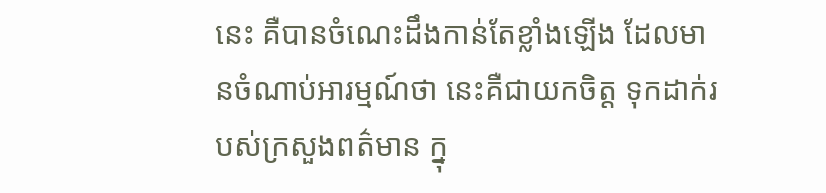នេះ គឺបានចំណេះដឹងកាន់តែខ្លាំងឡើង ដែលមានចំណាប់អារម្មណ៍ថា នេះគឺជាយកចិត្ត ទុកដាក់របស់ក្រសួងពត៌មាន ក្នុ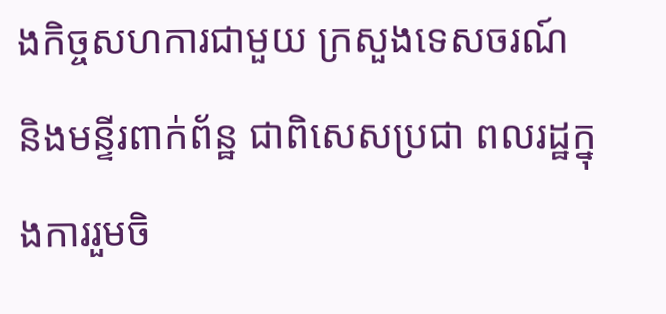ងកិច្ចសហការជាមួយ ក្រសួងទេសចរណ៍ និងមន្ទីរពាក់ព័ន្ឋ ជាពិសេសប្រជា ពលរដ្ឋក្នុងការរួមចិ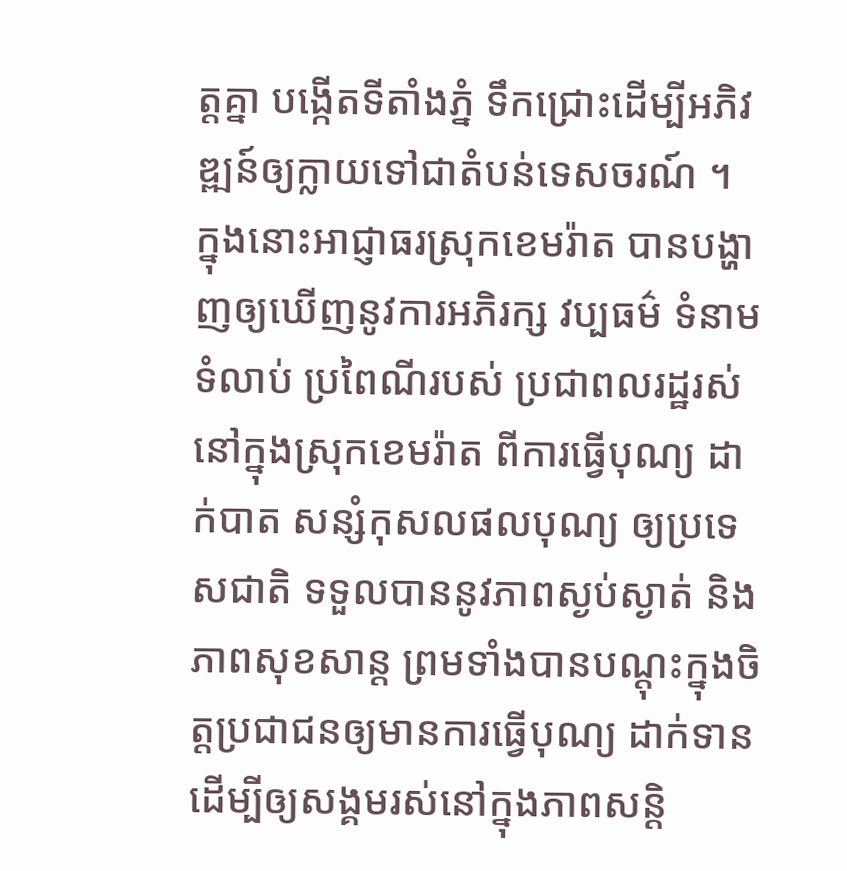ត្តគ្នា បង្កើតទីតាំងភ្នំ ទឹកជ្រោះដើម្បីអភិវឌ្ឍន៍ឲ្យក្លាយទៅជាតំបន់ទេសចរណ៍ ។
ក្នុងនោះអាជ្ញាធរស្រុកខេមរ៉ាត បានបង្ហាញឲ្យឃើញនូវការអភិរក្ស វប្បធម៌ ទំនាមទំលាប់ ប្រពៃណីរបស់ ប្រជាពលរដ្ឋរស់នៅក្នុងស្រុកខេមរ៉ាត ពីការធ្វើបុណ្យ ដាក់បាត សន្សំកុសលផលបុណ្យ ឲ្យប្រទេសជាតិ ទទួលបាននូវភាពស្ងប់ស្ងាត់ និងភាពសុខសាន្ត ព្រមទាំងបានបណ្តុះក្នុងចិត្តប្រជាជនឲ្យមានការធ្វើបុណ្យ ដាក់ទានដើម្បីឲ្យសង្គមរស់នៅក្នុងភាពសន្តិ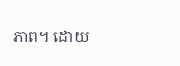ភាព។ ដោយ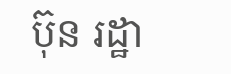ប៊ុន រដ្ឋា